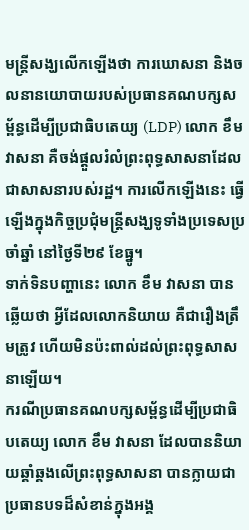មន្ត្រីសង្ឃលើកឡើងថា ការឃោសនា និងចលនានយោបាយរបស់ប្រធានគណបក្សសម្ព័ន្ធដើម្បីប្រជាធិបតេយ្យ (LDP) លោក ខឹម វាសនា គឺចង់ផ្ដួលរំលំព្រះពុទ្ធសាសនាដែលជាសាសនារបស់រដ្ឋ។ ការលើកឡើងនេះ ធ្វើឡើងក្នុងកិច្ចប្រជុំមន្ត្រីសង្ឃទូទាំងប្រទេសប្រចាំឆ្នាំ នៅថ្ងៃទី២៩ ខែធ្នូ។
ទាក់ទិនបញ្ហានេះ លោក ខឹម វាសនា បានឆ្លើយថា អ្វីដែលលោកនិយាយ គឺជារឿងត្រឹមត្រូវ ហើយមិនប៉ះពាល់ដល់ព្រះពុទ្ធសាសនាឡើយ។
ករណីប្រធានគណបក្សសម្ព័ន្ធដើម្បីប្រជាធិបតេយ្យ លោក ខឹម វាសនា ដែលបាននិយាយឆ្គាំឆ្គងលើព្រះពុទ្ធសាសនា បានក្លាយជាប្រធានបទដ៏សំខាន់ក្នុងអង្គ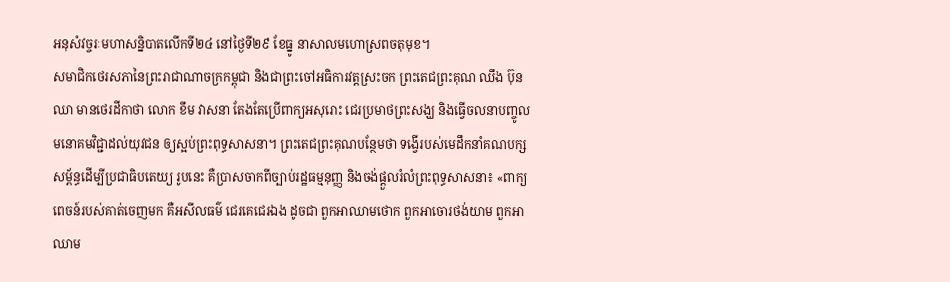អនុសំវច្ចរៈមហាសន្និបាតលើកទី២៤ នៅថ្ងៃទី២៩ ខែធ្នូ នាសាលមហោស្រពចតុមុខ។
សមាជិកថេរសភានៃព្រះរាជាណាចក្រកម្ពុជា និងជាព្រះចៅអធិការវត្តស្រះចក ព្រះតេជព្រះគុណ ឈឹង ប៊ុនឈា មានថេរដីកាថា លោក ខឹម វាសនា តែងតែប្រើពាក្យអសុរោះ ជេរប្រមាថព្រះសង្ឃ និងធ្វើចលនាបញ្ចូលមនោគមវិជ្ជាដល់យុវជន ឲ្យស្អប់ព្រះពុទ្ធសាសនា។ ព្រះតេជព្រះគុណបន្ថែមថា ទង្វើរបស់មេដឹកនាំគណបក្សសម្ព័ន្ធដើម្បីប្រជាធិបតេយ្យ រូបនេះ គឺប្រាសចាកពីច្បាប់រដ្ឋធម្មនុញ្ញ និងចង់ផ្ដួលរំលំព្រះពុទ្ធសាសនា៖ «ពាក្យពេចន៍របស់គាត់ចេញមក គឺអសីលធម៌ ជេរគេជេរឯង ដូចជា ពួកអាឈាមថោក ពួកអាចោរថង់យាម ពួកអាឈាម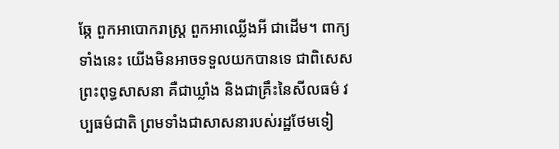ឆ្កែ ពួកអាបោករាស្ត្រ ពួកអាឈ្លើងអី ជាដើម។ ពាក្យទាំងនេះ យើងមិនអាចទទួលយកបានទេ ជាពិសេសព្រះពុទ្ធសាសនា គឺជាឃ្លាំង និងជាគ្រឹះនៃសីលធម៌ វប្បធម៌ជាតិ ព្រមទាំងជាសាសនារបស់រដ្ឋថែមទៀ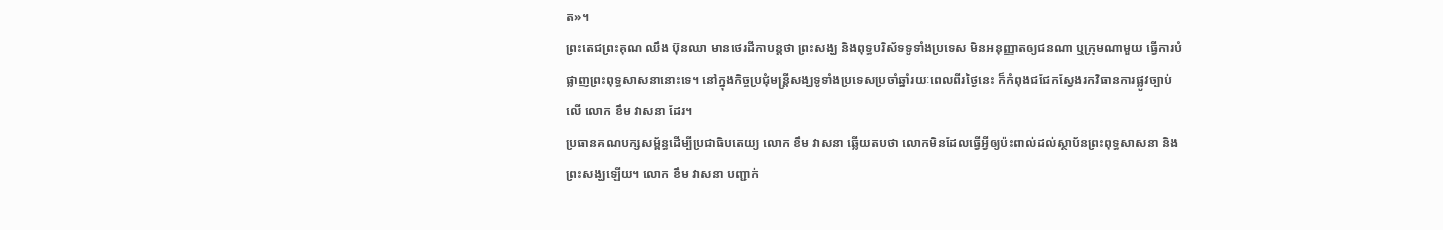ត»។
ព្រះតេជព្រះគុណ ឈឹង ប៊ុនឈា មានថេរដីកាបន្តថា ព្រះសង្ឃ និងពុទ្ធបរិស័ទទូទាំងប្រទេស មិនអនុញ្ញាតឲ្យជនណា ឬក្រុមណាមួយ ធ្វើការបំផ្លាញព្រះពុទ្ធសាសនានោះទេ។ នៅក្នុងកិច្ចប្រជុំមន្ត្រីសង្ឃទូទាំងប្រទេសប្រចាំឆ្នាំរយៈពេលពីរថ្ងៃនេះ ក៏កំពុងជជែកស្វែងរកវិធានការផ្លូវច្បាប់លើ លោក ខឹម វាសនា ដែរ។
ប្រធានគណបក្សសម្ព័ន្ធដើម្បីប្រជាធិបតេយ្យ លោក ខឹម វាសនា ឆ្លើយតបថា លោកមិនដែលធ្វើអ្វីឲ្យប៉ះពាល់ដល់ស្ថាប័នព្រះពុទ្ធសាសនា និងព្រះសង្ឃឡើយ។ លោក ខឹម វាសនា បញ្ជាក់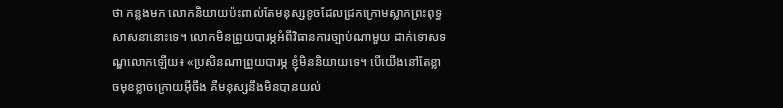ថា កន្លងមក លោកនិយាយប៉ះពាល់តែមនុស្សខូចដែលជ្រកក្រោមស្លាកព្រះពុទ្ធសាសនានោះទេ។ លោកមិនព្រួយបារម្ភអំពីវិធានការច្បាប់ណាមួយ ដាក់ទោសទណ្ឌលោកឡើយ៖ «ប្រសិនណាព្រួយបារម្ភ ខ្ញុំមិននិយាយទេ។ បើយើងនៅតែខ្លាចមុខខ្លាចក្រោយអ៊ីចឹង គឺមនុស្សនឹងមិនបានយល់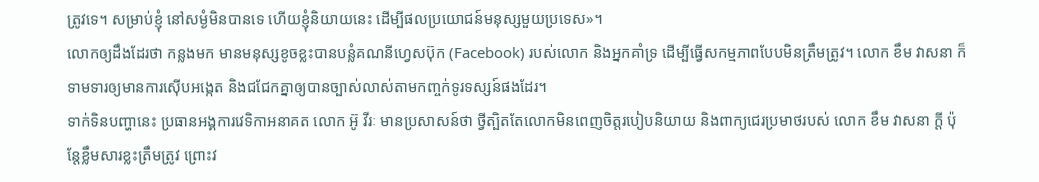ត្រូវទេ។ សម្រាប់ខ្ញុំ នៅសម្ងំមិនបានទេ ហើយខ្ញុំនិយាយនេះ ដើម្បីផលប្រយោជន៍មនុស្សមួយប្រទេស»។
លោកឲ្យដឹងដែរថា កន្លងមក មានមនុស្សខូចខ្លះបានបន្លំគណនីហ្វេសប៊ុក (Facebook) របស់លោក និងអ្នកគាំទ្រ ដើម្បីធ្វើសកម្មភាពបែបមិនត្រឹមត្រូវ។ លោក ខឹម វាសនា ក៏ទាមទារឲ្យមានការស៊ើបអង្កេត និងជជែកគ្នាឲ្យបានច្បាស់លាស់តាមកញ្ចក់ទូរទស្សន៍ផងដែរ។
ទាក់ទិនបញ្ហានេះ ប្រធានអង្គការវេទិកាអនាគត លោក អ៊ូ វីរៈ មានប្រសាសន៍ថា ថ្វីត្បិតតែលោកមិនពេញចិត្តរបៀបនិយាយ និងពាក្យជេរប្រមាថរបស់ លោក ខឹម វាសនា ក្តី ប៉ុន្តែខ្លឹមសារខ្លះត្រឹមត្រូវ ព្រោះវ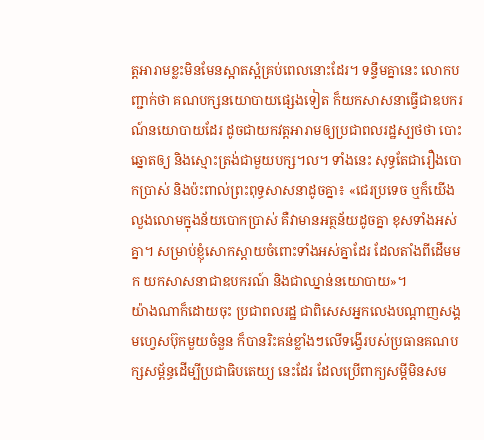ត្តអារាមខ្លះមិនមែនស្អាតស្អំគ្រប់ពេលនោះដែរ។ ទន្ទឹមគ្នានេះ លោកបញ្ជាក់ថា គណបក្សនយោបាយផ្សេងទៀត ក៏យកសាសនាធ្វើជាឧបករណ៍នយោបាយដែរ ដូចជាយកវត្តអារាមឲ្យប្រជាពលរដ្ឋស្បថថា បោះឆ្នោតឲ្យ និងស្មោះត្រង់ជាមួយបក្ស។ល។ ទាំងនេះ សុទ្ធតែជារឿងបោកប្រាស់ និងប៉ះពាល់ព្រះពុទ្ធសាសនាដូចគ្នា៖ «ជេរប្រទេច ឬក៏យើងលួងលោមក្នុងន័យបោកប្រាស់ គឺវាមានអត្ថន័យដូចគ្នា ខុសទាំងអស់គ្នា។ សម្រាប់ខ្ញុំសោកស្ដាយចំពោះទាំងអស់គ្នាដែរ ដែលតាំងពីដើមមក យកសាសនាជាឧបករណ៍ និងជាឈ្នាន់នយោបាយ»។
យ៉ាងណាក៏ដោយចុះ ប្រជាពលរដ្ឋ ជាពិសេសអ្នកលេងបណ្ដាញសង្គមហ្វេសប៊ុកមួយចំនួន ក៏បានរិះគន់ខ្លាំងៗលើទង្វើរបស់ប្រធានគណបក្សសម្ព័ន្ធដើម្បីប្រជាធិបតេយ្យ នេះដែរ ដែលប្រើពាក្យសម្ដីមិនសម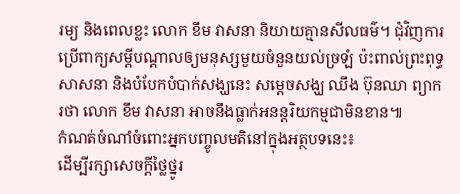រម្យ និងពេលខ្លះ លោក ខឹម វាសនា និយាយគ្មានសីលធម៌។ ជុំវិញការប្រើពាក្យសម្ដីបណ្ដាលឲ្យមនុស្សមួយចំនួនយល់ច្រឡំ ប៉ះពាល់ព្រះពុទ្ធសាសនា និងបំបែកបំបាក់សង្ឃនេះ សម្ដេចសង្ឃ ឈឹង ប៊ុនឈា ព្យាករថា លោក ខឹម វាសនា អាចនឹងធ្លាក់អនន្តរិយកម្មជាមិនខាន៕
កំណត់ចំណាំចំពោះអ្នកបញ្ចូលមតិនៅក្នុងអត្ថបទនេះ៖
ដើម្បីរក្សាសេចក្ដីថ្លៃថ្នូរ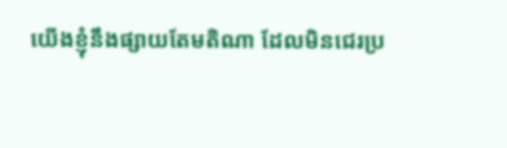យើងខ្ញុំនឹងផ្សាយតែមតិណា ដែលមិនជេរប្រ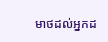មាថដល់អ្នកដ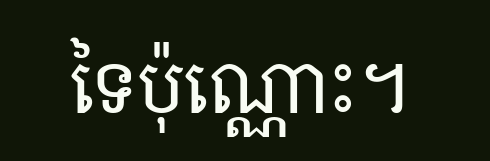ទៃប៉ុណ្ណោះ។